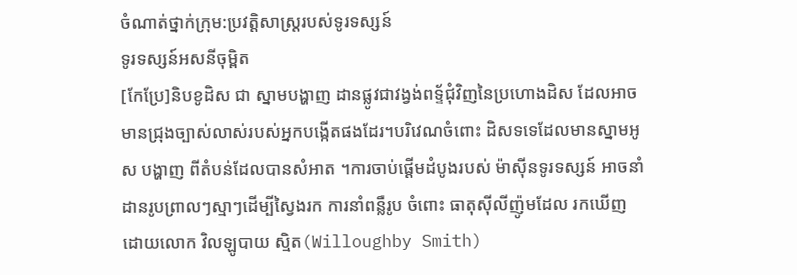ចំណាត់ថ្នាក់ក្រុម:ប្រវត្តិសាស្រ្តរបស់ទូរទស្សន៍
ទូរទស្សន៍អសនីចុម្ពិត
[កែប្រែ]និបខូដិស ជា ស្នាមបង្ហាញ ដានផ្លូវជាវង្វង់ពទ្ទ័ជុំវិញនៃប្រហោងដិស ដែលអាចមានជ្រុងច្បាស់លាស់របស់អ្នកបង្កើតផងដែរ។បរិវេណចំពោះ ដិសទទេដែលមានស្នាមអូស បង្ហាញ ពីតំបន់ដែលបានសំអាត ។ការចាប់ផ្តើមដំបូងរបស់ ម៉ាស៊ីនទូរទស្សន៍ អាចនាំដានរូបព្រាលៗស្មាៗដើម្បីស្វៃងរក ការនាំពន្លឺរូប ចំពោះ ធាតុស៊ីលីញ៉ូមដែល រកឃើញដោយលោក វិលឡូបាយ ស្មិត(Willoughby Smith)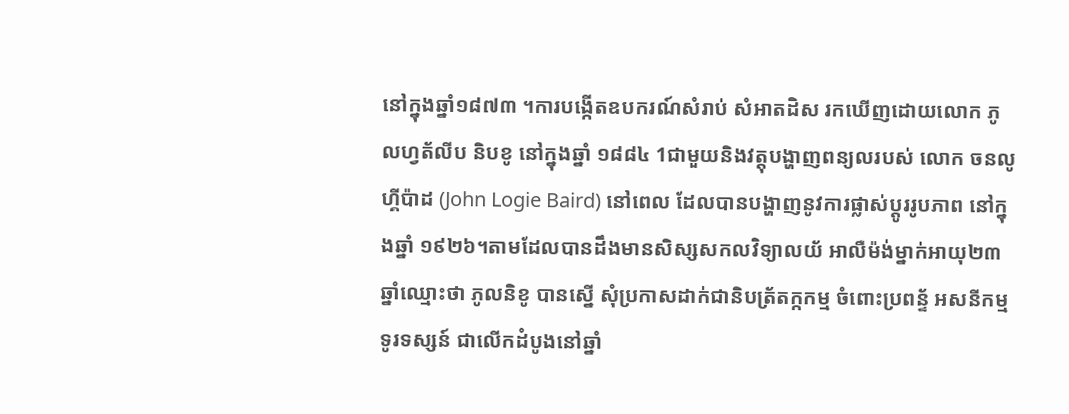នៅក្នុងឆ្នាំ១៨៧៣ ។ការបង្កើតឧបករណ៍សំរាប់ សំអាតដិស រកឃើញដោយលោក ភូលហ្វត័លីប និបខូ នៅក្នុងឆ្នាំ ១៨៨៤ 1ជាមួយនិងវត្តុបង្ហាញពន្យលរបស់ លោក ចនលូហ្គីប៉ាដ (John Logie Baird) នៅពេល ដែលបានបង្ហាញនូវការផ្លាស់ប្តូររូបភាព នៅក្នុងឆ្នាំ ១៩២៦។តាមដែលបានដឹងមានសិស្សសកលវិទ្យាលយ័ អាលឺម៉ង់ម្នាក់អាយុ២៣ឆ្នាំឈ្មោះថា ភូលនិខូ បានស្នើ សុំប្រកាសដាក់ជានិបត្រ័តក្កកម្ម ចំពោះប្រពន្ទ័ អសនីកម្ម ទូរទស្សន៍ ជាលើកដំបូងនៅឆ្នាំ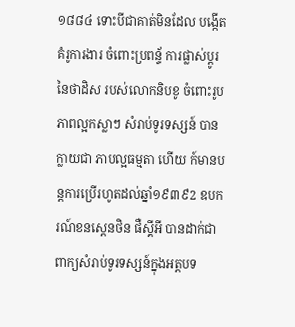១៨៨៤ ទោះបីជាគាត់មិនដែល បង្កើត គំរូការងារ ចំពោះប្រពន្ទ័ ការផ្លាស់ប្តូរ នៃថាដិស របស់លោកនិបខូ ចំពោះរូបភាពល្អកស្លាៗ សំរាប់ទូរទស្សន៍ បានក្លាយជា ភាបល្អធម្មតា ហើយ ក៍មានបន្តការប្រើរហូតដល់ឆ្នាំ១៩៣៩2 ឧបករណ៍ខនស្តេនថិន ផឺស្គីអី បានដាក់ជាពាក្យសំរាប់ទូរទស្សន៍ក្នុងអត្តបទ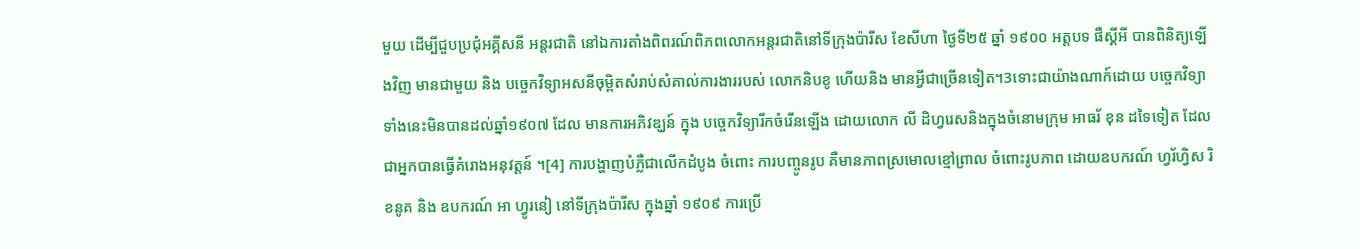មួយ ដើម្បីជួបប្រជុំអគ្គីសនី អន្តរជាតិ នៅឯការតាំងពិពរណ៍ពិភពលោកអន្តរជាតិនៅទីក្រុងប៉ារីស ខែសីហា ថ្ងៃទី២៥ ឆ្នាំ ១៩០០ អត្តបទ ផឺស្គីអី បានពិនិត្យឡើងវិញ មានជាមួយ និង បច្ចេកវិទ្យាអសនីចុម្ពិតសំរាប់សំគាល់ការងាររបស់ លោកនិបខូ ហើយនិង មានអ្វីជាច្រើនទៀត។3ទោះជាយ៉ាងណាក៍ដោយ បច្ចេកវិទ្យាទាំងនេះមិនបានដល់ឆ្នាំ១៩០៧ ដែល មានការអភិវឌ្ឃន៍ ក្នុង បច្ចេកវិទ្យារីកចំរើនឡើង ដោយលោក លី ដិហ្វរេសនិងក្នុងចំនោមក្រុម អាធរ័ ខុន ដទៃទៀត ដែលជាអ្នកបានធ្វើគំរោងអនុវត្តន៍ ។[4] ការបង្ហាញបំភ្លឺជាលើកដំបូង ចំពោះ ការបញ្ចូនរូប គឺមានភាពស្រមោលខ្មៅព្រាល ចំពោះរូបភាព ដោយឧបករណ៍ ហ្វរ័ហ្វិស រិខនូគ និង ឧបករណ៍ អា ហ្វូរនៀ នៅទីក្រុងប៉ារីស ក្នុងឆ្នាំ ១៩០៩ ការប្រើ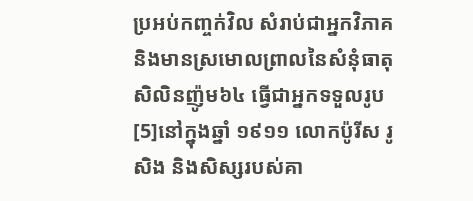ប្រអប់កញ្ចក់វិល សំរាប់ជាអ្នកវិភាគ និងមានស្រមោលព្រាលនៃសំនុំធាតុ សិលិនញ៉ូម៦៤ ធ្វើជាអ្នកទទួលរូប[5]នៅក្នុងឆ្នាំ ១៩១១ លោកប៉ូរីស រូសិង និងសិស្សរបស់គា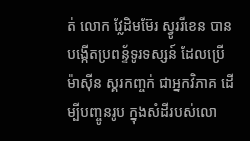ត់ លោក វ្លែដិមម៊ែរ ស្វូររីខេន បានបង្កើតប្រពន្ទ័ទូរទស្សន៍ ដែលប្រើ ម៉ាស៊ីន ស្គរកញ្ចក់ ជាអ្នកវិភាគ ដើម្បីបញ្ចូនរូប ក្នុងសំដីរបស់លោ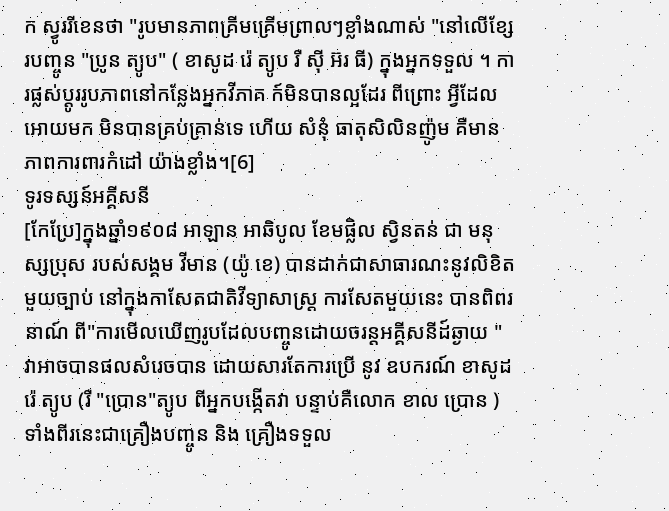ក ស្វូររីខេនថា "រូបមានភាពគ្រីមគ្រើមព្រាលៗខ្លាំងណាស់ "នៅលើខ្សែរបញ្ចូន "ប្រូន ត្យូប" ( ខាសូដ រ៉េ ត្យូប រឺ ស៊ី អ៊រ ធី) ក្នុងអ្នកទទួល ។ ការផ្លស់ប្តូររូបភាពនៅកន្លែងអ្នកវីភាគ ក៍មិនបានល្អដែរ ពីព្រោះ អ្វីដែលអោយមក មិនបានគ្រប់គ្រាន់ទេ ហើយ សំនុំ ធាតុសិលិនញ៉ូម គឺមានភាពការពារកំដៅ យ៉ាងខ្លាំង។[6]
ទូរទស្សន៍អគ្គីសនី
[កែប្រែ]ក្នុងឆ្នាំ១៩០៨ អាឡាន អាឆិបូល ខែមផ្លិល ស្វិនតន់ ជា មនុស្សប្រុស របស់សង្គម វីមាន (យ៉ូ ខេ) បានដាក់ជាសាធារណះនូវលិខិតមួយច្បាប់ នៅក្នុងកាសែតជាតិវីទ្យាសាស្រ្ត ការសែតមួយនេះ បានពិពរនាណ៍ ពី"ការមើលឃើញរូបដែលបញ្ចូនដោយចរន្តអគ្គីសនីដ៍ឆ្ងាយ "វាអាចបានផលសំរេចបាន ដោយសារតែការប្រើ នូវ ឧបករណ៍ ខាសូដ រ៉េ ត្យូប (រឺ "ប្រោន"ត្យូប ពីអ្នកបង្កើតវា បន្ទាប់គឺលោក ខាល ប្រោន ) ទាំងពីរនេះជាគ្រឿងបញ្ចូន និង គ្រឿងទទួល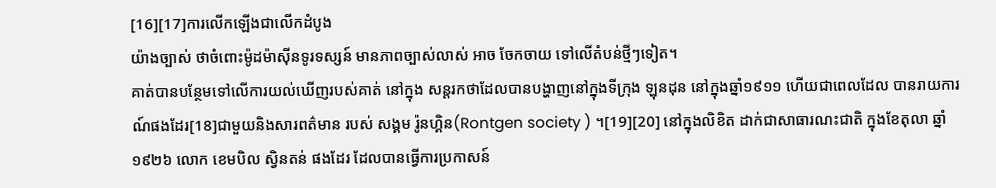[16][17]ការលើកឡើងជាលើកដំបូង
យ៉ាងច្បាស់ ថាចំពោះម៉ូដម៉ាស៊ីនទូរទស្សន៍ មានភាពច្បាស់លាស់ អាច ចែកចាយ ទៅលើតំបន់ថ្មីៗទៀត។
គាត់បានបន្ថែមទៅលើការយល់ឃើញរបស់គាត់ នៅក្នុង សន្តរកថាដែលបានបង្ហាញនៅក្នុងទីក្រុង ឡុនដុន នៅក្នុងឆ្នាំ១៩១១ ហើយជាពេលដែល បានរាយការណ៍ផងដែរ[18]ជាមួយនិងសារពត៌មាន របស់ សង្គម រ៉ូនហ្គិន(Rontgen society ) ។[19][20] នៅក្នុងលិខិត ដាក់ជាសាធារណះជាតិ ក្នុងខែតុលា ឆ្នាំ១៩២៦ លោក ខេមបិល ស្វិនតន់ ផងដែរ ដែលបានធ្វើការប្រកាសន៍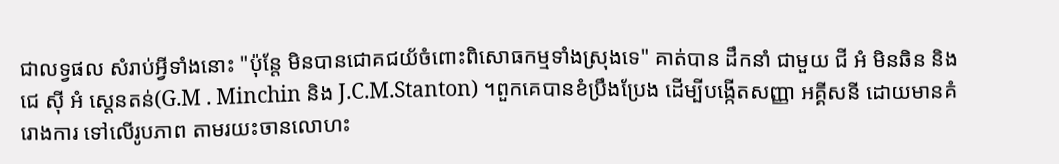ជាលទ្វផល សំរាប់អ្វីទាំងនោះ "ប៉ុន្តែ មិនបានជោគជយ័ចំពោះពិសោធកម្មទាំងស្រុងទេ" គាត់បាន ដឹកនាំ ជាមួយ ជី អំ មិនឆិន និង ជេ ស៊ី អំ ស្តេនតន់(G.M . Minchin និង J.C.M.Stanton) ។ពួកគេបានខំប្រឹងប្រែង ដើម្បីបង្កើតសញ្ញា អគ្គីសនី ដោយមានគំរោងការ ទៅលើរូបភាព តាមរយះចានលោហះ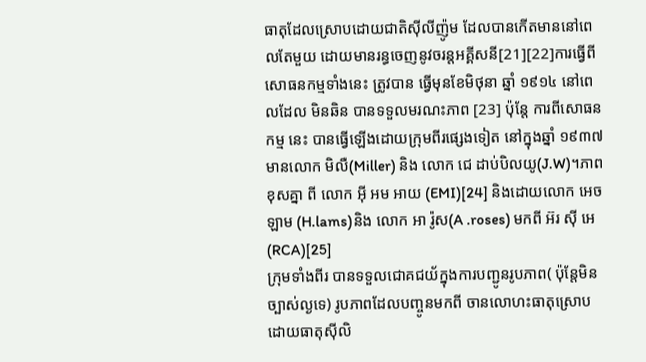ធាតុដែលស្រោបដោយជាតិស៊ីលីញ៉ូម ដែលបានកើតមាននៅពេលតែមួយ ដោយមានរន្ធចេញនូវចរន្តអគ្គីសនី[21][22]ការធ្វើពីសោធនកម្មទាំងនេះ ត្រូវបាន ធ្វើមុនខែមិថុនា ឆ្នាំ ១៩១៤ នៅពេលដែល មិនឆិន បានទទួលមរណះភាព [23] ប៉ុន្តែ ការពីសោធនកម្ម នេះ បានធ្វើឡើងដោយក្រុមពីរផ្សេងទៀត នៅក្នុងឆ្នាំ ១៩៣៧ មានលោក មិលឺ(Miller) និង លោក ជេ ដាប់បិលយូ(J.W)។ភាពខុសគ្នា ពី លោក អ៊ី អម អាយ (EMI)[24] និងដោយលោក អេច ឡាម (H.lams)និង លោក អា រ៉ូស(A .roses) មកពី អ៊រ ស៊ី អេ (RCA)[25]
ក្រុមទាំងពីរ បានទទួលជោគជយ័ក្នុងការបញ្ជូនរូបភាព( ប៉ុន្តែមិនច្បាស់ល្ងទេ) រូបភាពដែលបញ្ចូនមកពី ចានលោហះធាតុស្រោបដោយធាតុស៊ីលិ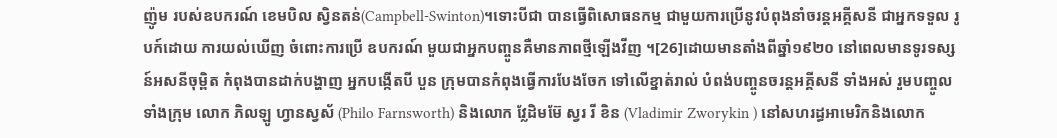ញ៉ូម របស់ឧបករណ៍ ខេមបិល ស្វិនតន់(Campbell-Swinton)។ទោះបីជា បានធ្វើពិសោធនកម្ម ជាមួយការប្រើនូវបំពុងនាំចរន្តអគ្គីសនី ជាអ្នកទទួល រូបក៍ដោយ ការយល់ឃើញ ចំពោះការប្រើ ឧបករណ៍ មួយជាអ្នកបញ្ចូនគឺមានភាពថ្មីឡើងវីញ ។[26]ដោយមានតាំងពីឆ្នាំ១៩២០ នៅពេលមានទូរទស្សន៍អសនីចុម្ពិត កំពុងបានដាក់បង្ហាញ អ្នកបង្កើតបី បួន ក្រុមបានកំពុងធ្វើការបែងចែក ទៅលើខ្នាត់រាល់ បំពង់បញ្ចូនចរន្តអគ្គីសនី ទាំងអស់ រួមបញ្ចូលទាំងក្រុម លោក ភិលឡូ ហ្វានស្វស័ (Philo Farnsworth) និងលោក វ្លែដិមម៊ែ ស្វរ រី ខិន (Vladimir Zworykin ) នៅសហរដ្ធអាមេរិកនិងលោក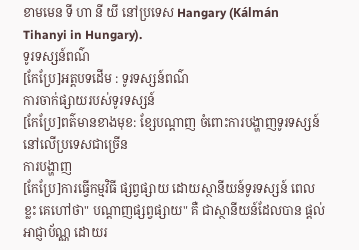ខាមមេន ទី ហា នី យី នៅប្រទេស Hangary (Kálmán Tihanyi in Hungary).
ទូរទស្សន៍ពណ៌
[កែប្រែ]អត្តបទដើម : ទូរទស្សន៍ពណ៌
ការចាក់ផ្សាយរបស់ទូរទស្សន៍
[កែប្រែ]ពត៌មានខាងមុខ: ខ្សែបណ្តាញ ចំពោះការបង្ហាញទូរទស្សន៍នៅលើប្រទេសជាច្រើន
ការបង្ហាញ
[កែប្រែ]ការធ្វើកម្មវិធី ផ្សព្វផ្សាយ ដោយស្ថានីយន៍ទូរទស្សន៍ ពេលខ្លះ គេហៅថា" បណ្តាញផ្សព្វផ្សាយ" គឺ ជាស្ថានីយន៍ដែលបាន ផ្តល់អាជ្ញាប័ណ្ណ ដោយរ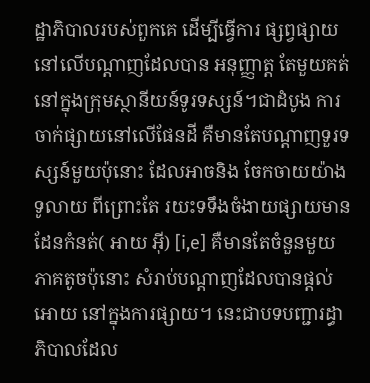ដ្ឋាភិបាលរបស់ពួកគេ ដើម្បីធ្វើការ ផ្សព្វផ្សាយនៅលើបណ្តាញដែលបាន អនុញ្ញាត្ត តែមួយគត់ នៅក្នុងក្រុមស្ថានីយន៍ទូរទស្សន៍។ជាដំបូង ការចាក់ផ្សាយនៅលើផែនដី គឺមានតែបណ្តាញទួរទស្សន៍មួយប៉ុនោះ ដែលអាចនិង ចែកចាយយ៉ាងទូលាយ ពីព្រោះតែ រយះទទឹងចំងាយផ្សាយមាន ដែនកំនត់( អាយ អ៊ី) [i,e] គឺមានតែចំនួនមួយភាគតូចប៉ុនោះ សំរាប់បណ្តាញដែលបានផ្តល់អោយ នៅក្នុងការផ្សាយ។ នេះជាបទបញ្ជារដ្ធាភិបាលដែល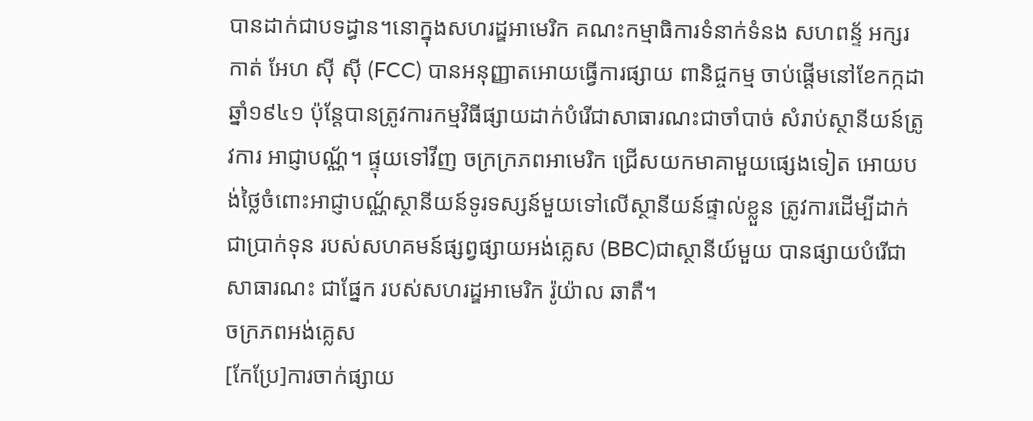បានដាក់ជាបទដ្ធាន។នោក្នុងសហរដ្ឌអាមេរិក គណះកម្មាធិការទំនាក់ទំនង សហពន្ទ័ អក្សរកាត់ អែហ ស៊ី ស៊ី (FCC) បានអនុញ្ញាតអោយធ្វើការផ្សាយ ពានិជ្ចកម្ម ចាប់ផ្តើមនៅខែកក្កដា ឆ្នាំ១៩៤១ ប៉ុន្តែបានត្រូវការកម្មវិធីផ្សាយដាក់បំរើជាសាធារណះជាចាំបាច់ សំរាប់ស្ថានីយន៍ត្រូវការ អាជ្ញាបណ្ណ័។ ផ្ទុយទៅវីញ ចក្រក្រភពអាមេរិក ជ្រើសយកមាគាមួយផ្សេងទៀត អោយបង់ថ្លៃចំពោះអាជ្ញាបណ្ណ័ស្ថានីយន៍ទូរទស្សន៍មួយទៅលើស្ថានីយន៍ផ្ទាល់ខ្លួន ត្រូវការដើម្បីដាក់ជាប្រាក់ទុន របស់សហគមន៍ផ្សព្វផ្សាយអង់គ្លេស (BBC)ជាស្ថានីយ៍មួយ បានផ្សាយបំរើជាសាធារណះ ជាផ្នែក របស់សហរដ្ឌអាមេរិក រ៉ូយ៉ាល ឆាតឺ។
ចក្រភពអង់គ្លេស
[កែប្រែ]ការចាក់ផ្សាយ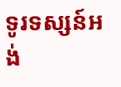ទូរទស្សន៍អង់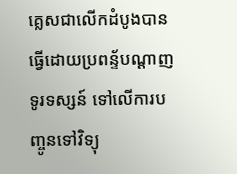គ្លេសជាលើកដំបូងបានធ្វើដោយប្រពន្ទ័បណ្តាញទូរទស្សន៍ ទៅលើការបញ្ចូនទៅវិទ្យុ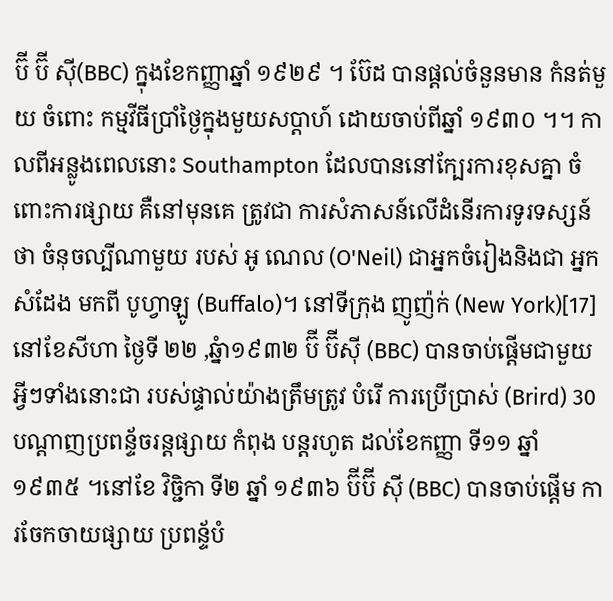ប៊ី ប៊ី ស៊ី(BBC) ក្នុងខែកញ្ញាឆ្នាំ ១៩២៩ ។ ប៊ែដ បានផ្តល់ចំនួនមាន កំនត់មួយ ចំពោះ កម្មវីធីប្រាំថ្ងៃក្នុងមួយសប្តាហ៍ ដោយចាប់ពីឆ្នាំ ១៩៣០ ។។ កាលពីអន្លូងពេលនោះ Southampton ដែលបាននៅក្បែរការខុសគ្នា ចំពោះការផ្សាយ គឺនៅមុនគេ ត្រូវជា ការសំភាសន៍លើដំនើរការទូរទស្សន៍ ថា ចំនុចល្បីណាមួយ របស់ អូ ណេល (O'Neil) ជាអ្នកចំរៀងនិងជា អ្នកសំដែង មកពី បូហ្វាឡូ (Buffalo)។ នៅទីក្រុង ញូញ៉ក់ (New York)[17] នៅខែសីហា ថ្ងៃទី ២២ ,ឆ្នំា១៩៣២ ប៊ី ប៊ីស៊ី (BBC) បានចាប់ផ្តើមជាមួយ អ្វីៗទាំងនោះជា របស់ផ្ទាល់យ៉ាងត្រឹមត្រូវ បំរើ ការប្រើប្រាស់ (Brird) 30 បណ្តាញប្រពន្ទ័ចរន្តផ្សាយ កំពុង បន្តរហូត ដល់ខែកញ្ញា ទី១១ ឆ្នាំ ១៩៣៥ ។នៅខែ វិច្ជិកា ទី២ ឆ្នាំ ១៩៣៦ ប៊ីប៊ី ស៊ី (BBC) បានចាប់ផ្តើម ការចែកចាយផ្សាយ ប្រពន្ទ័បំ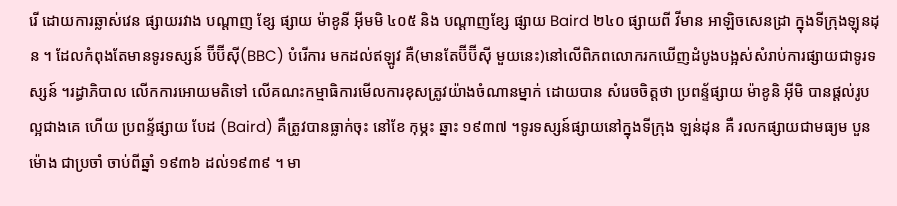រើ ដោយការឆ្លាស់វេន ផ្សាយរវាង បណ្តាញ ខ្សែ ផ្សាយ ម៉ាខូនី អ៊ីមមិ ៤០៥ និង បណ្តាញខ្សែ ផ្សាយ Baird ២៤០ ផ្សាយពី វីមាន អាឡិចសេនដ្រា ក្នុងទីក្រុងឡុនដុន ។ ដែលកំពុងតែមានទូរទស្សន៍ ប៊ីប៊ីស៊ី(BBC) បំរើការ មកដល់ឥឡូវ គឺ(មានតែប៊ីប៊ីស៊ី មួយនេះ)នៅលើពិភពលោករកឃើញដំបូងបង្អស់សំរាប់ការផ្សាយជាទូរទស្សន៍ ។រដ្ធាភិបាល លើកការអោយមតិទៅ លើគណះកម្មាធិការមើលការខុសត្រូវយ៉ាងចំណានម្នាក់ ដោយបាន សំរេចចិត្តថា ប្រពន្ទ័ផ្សាយ ម៉ាខូនិ អ៊ីមិ បានផ្តល់រូបល្អជាងគេ ហើយ ប្រពន្ទ័ផ្សាយ បែដ (Baird) គឺត្រូវបានធ្លាក់ចុះ នៅខែ កុម្ភះ ឆ្នាះ ១៩៣៧ ។ទូរទស្សន៍ផ្សាយនៅក្នុងទីក្រុង ឡន់ដុន គឺ រលកផ្សាយជាមធ្យម បួនម៉ោង ជាប្រចាំ ចាប់ពីឆ្នាំ ១៩៣៦ ដល់១៩៣៩ ។ មា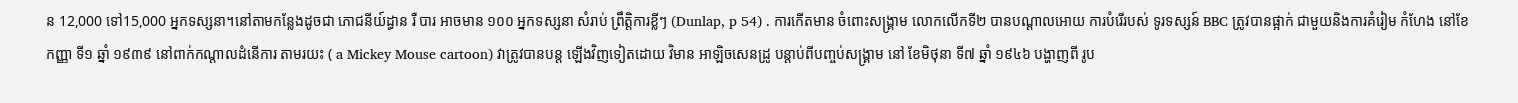ន 12,000 ទៅ15,000 អ្នកទស្សនា។នៅតាមកន្លែងដូចជា ភោជនីយ៍ដ្ធាន រឺ បារ អាចមាន ១០០ អ្នកទស្សនា សំរាប់ ព្រឹត្តិការខ្លីៗ (Dunlap, p 54) . ការកើតមាន ចំពោះសង្រ្គាម លោកលើកទី២ បានបណ្តាលអោយ ការបំរើរបស់ ទូរទស្សន៍ BBC ត្រូវបានផ្អាក់ ជាមួយនិងការគំរៀម កំហែង នៅខែកញ្ញា ទី១ ឆ្នាំ ១៩៣៩ នៅពាក់កណ្តាលដំនើការ តាមរយះ ( a Mickey Mouse cartoon) វាត្រូវបានបន្ត ឡើងវិញទៀតដោយ វិមាន អាឡិចសេនដ្រូ បន្តាប់ពីបញ្ចប់សង្រ្គាម នៅ ខែមិថុនា ទី៧ ឆ្នាំ ១៩៤៦ បង្ហាញពី រូប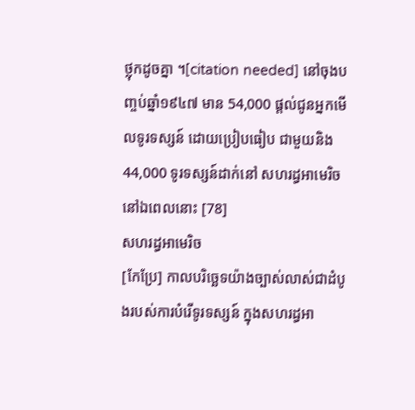ថ្លុកដូចគ្នា ។[citation needed] នៅចុងបញ្ចប់ឆ្នាំ១៩៤៧ មាន 54,000 ផ្តល់ជូនអ្នកមើលទូរទស្សន៍ ដោយប្រៀបធៀប ជាមួយនិង 44,000 ទូរទស្សន៍ដាក់នៅ សហរដ្ធអាមេរិចនៅឯពេលនោះ [78]
សហរដ្ធអាមេរិច
[កែប្រែ] កាលបរិច្ឆេទយ៉ាងច្បាស់លាស់ជាដំបូងរបស់ការបំរើទូរទស្សន៍ ក្នុងសហរដ្ធអា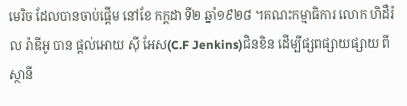មេរិច ដែលបានចាប់ផ្តើម នៅខែ កក្តដា ទី២ ឆ្នាំ១៩២៨ ។គណះកម្មាធិការ លោក ហិដឺរ៉ល រ៉ាឌីអូ បាន ផ្តល់អោយ ស៊ី អែស(C.F Jenkins)ជិនខិន ដើម្បីផ្សពផ្សាយផ្សាយ ពីស្ថានី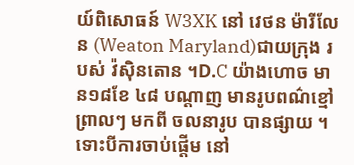យ៍ពិសោធន៍ W3XK នៅ វេថន ម៉ារីលែន (Weaton Maryland)ជាយក្រុង របស់ វ៉ស៊ិនតោន ។D.C យ៉ាងហោច មាន១៨ខែ ៤៨ បណ្តាញ មានរូបពណ៌ខ្មៅ ព្រាលៗ មកពី ចលនារូប បានផ្សាយ ។ ទោះបីការចាប់ផ្តើម នៅ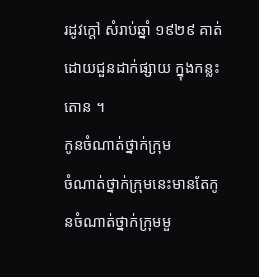រដូវក្តៅ សំរាប់ឆ្នាំ ១៩២៩ គាត់ដោយជួនដាក់ផ្សាយ ក្នុងកន្លះតោន ។
កូនចំណាត់ថ្នាក់ក្រុម
ចំណាត់ថ្នាក់ក្រុមនេះមានតែកូនចំណាត់ថ្នាក់ក្រុមមួ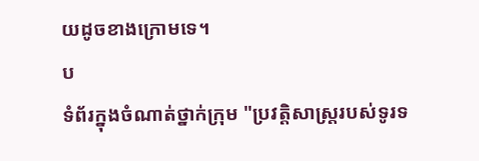យដូចខាងក្រោមទេ។
ប
ទំព័រក្នុងចំណាត់ថ្នាក់ក្រុម "ប្រវត្តិសាស្រ្តរបស់ទូរទ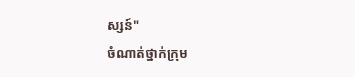ស្សន៍"
ចំណាត់ថ្នាក់ក្រុម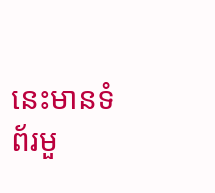នេះមានទំព័រមួ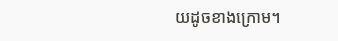យដូចខាងក្រោម។